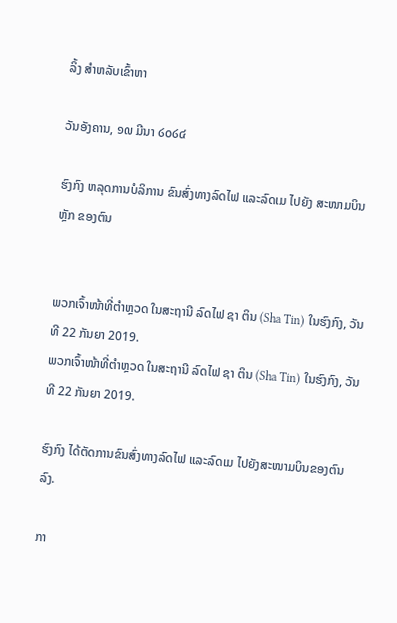ລິ້ງ ສຳຫລັບເຂົ້າຫາ

ວັນອັງຄານ, ໑໙ ມີນາ ໒໐໒໔

ຮົງກົງ ຫລຸດການບໍລິການ ຂົນສົ່ງທາງລົດໄຟ ແລະລົດເມ ໄປຍັງ ສະໜາມບິນຫຼັກ ຂອງຕົນ


ພວກເຈົ້າໜ້າທີ່ຕຳຫຼວດ ໃນສະຖານີ ລົດໄຟ ຊາ ຕິນ (Sha Tin) ໃນຮົງກົງ, ວັນທີ 22 ກັນຍາ 2019.
ພວກເຈົ້າໜ້າທີ່ຕຳຫຼວດ ໃນສະຖານີ ລົດໄຟ ຊາ ຕິນ (Sha Tin) ໃນຮົງກົງ, ວັນທີ 22 ກັນຍາ 2019.

ຮົງກົງ ໄດ້ຕັດການຂົນສົ່ງທາງລົດໄຟ ແລະລົດເມ ໄປຍັງສະໜາມບິນຂອງຕົນ ລົງ.

ກາ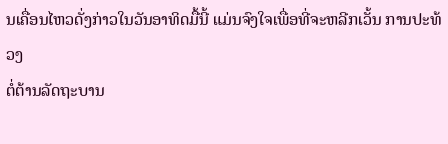ນເຄື່ອນໄຫວດັ່ງກ່າວໃນວັນອາທິດມື້ນີ້ ແມ່ນຈົງໃຈເພື່ອທີ່ຈະຫລີກເວັ້ນ ການປະທ້ວງ
ຕໍ່ຕ້ານລັດຖະບານ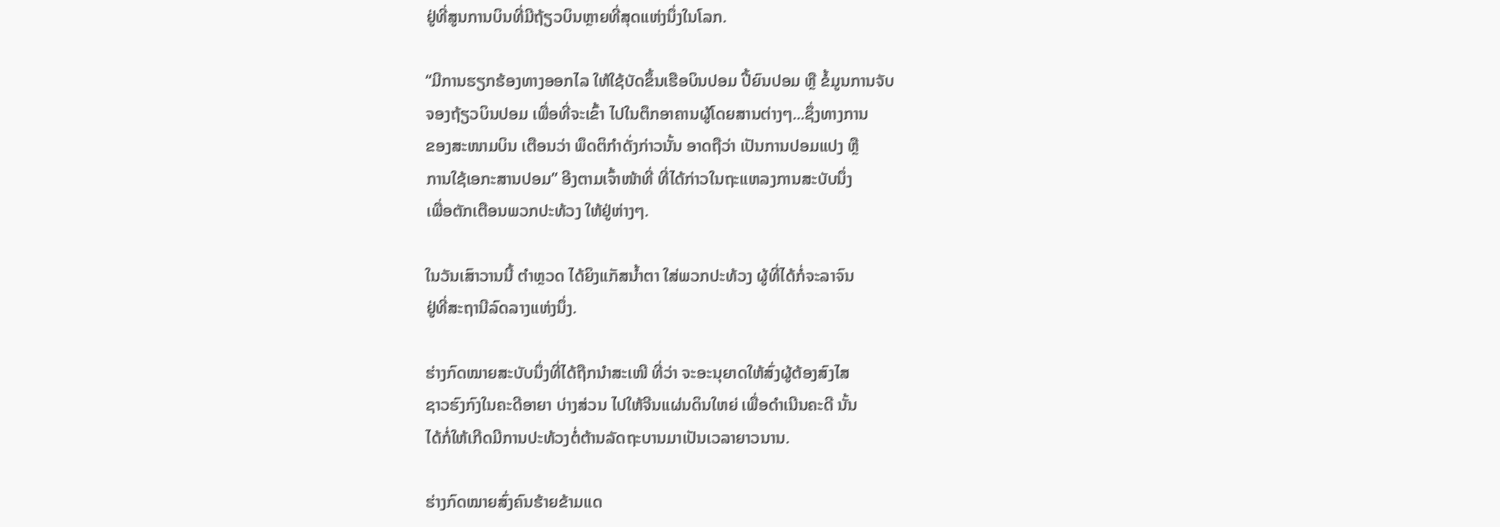ຢູ່ທີ່ສູນການບິນທີ່ມີຖ້ຽວບິນຫຼາຍທີ່ສຸດແຫ່ງນຶ່ງໃນໂລກ.

“ມີການຮຽກຮ້ອງທາງອອກໄລ ໃຫ້ໃຊ້ບັດຂຶ້ນເຮືອບິນປອມ ປີ້ຍົນປອມ ຫຼື ຂໍ້ມູນການຈັບ
ຈອງຖ້ຽວບິນປອມ ເພື່ອທີ່ຈະເຂົ້າ ໄປໃນຕຶກອາຄານຜູ້ໂດຍສານຕ່າງໆ...ຊຶ່ງທາງການ
ຂອງສະໜາມບິນ ເຕືອນວ່າ ພຶດຕິກຳດັ່ງກ່າວນັ້ນ ອາດຖືວ່າ ເປັນການປອມແປງ ຫຼື
ການໃຊ້ເອກະສານປອມ” ອີງຕາມເຈົ້າໜ້າທີ່ ທີ່ໄດ້ກ່າວໃນຖະແຫລງການສະບັບນຶ່ງ
ເພື່ອຕັກເຕືອນພວກປະທ້ວງ ໃຫ້ຢູ່ຫ່າງໆ.

ໃນວັນເສົາວານນີ້ ຕຳຫຼວດ ໄດ້ຍິງແກັສນ້ຳຕາ ໃສ່ພວກປະທ້ວງ ຜູ້ທີ່ໄດ້ກໍ່ຈະລາຈົນ
ຢູ່ທີ່ສະຖານີລົດລາງແຫ່ງນຶ່ງ.

ຮ່າງກົດໝາຍສະບັບນຶ່ງທີ່ໄດ້ຖືກນຳສະເໜີ ທີ່ວ່າ ຈະອະນຸຍາດໃຫ້ສົ່ງຜູ້ຕ້ອງສົງໄສ
ຊາວຮົງກົງໃນຄະດີອາຍາ ບ່າງສ່ວນ ໄປໃຫ້ຈີນແຜ່ນດິນໃຫຍ່ ເພື່ອດຳເນີນຄະດີ ນັ້ນ
ໄດ້ກໍ່ໃຫ້ເກີດມີການປະທ້ວງຕໍ່ຕ້ານລັດຖະບານມາເປັນເວລາຍາວນານ.

ຮ່າງກົດໝາຍສົ່ງຄົນຮ້າຍຂ້າມແດ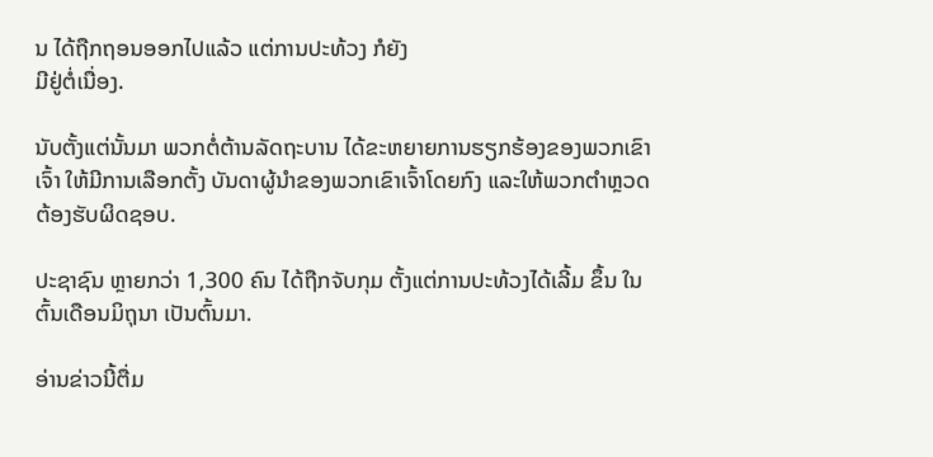ນ ໄດ້ຖືກຖອນອອກໄປແລ້ວ ແຕ່ການປະທ້ວງ ກໍຍັງ
ມີຢູ່ຕໍ່ເນື່ອງ.

ນັບຕັ້ງແຕ່ນັ້ນມາ ພວກຕໍ່ຕ້ານລັດຖະບານ ໄດ້ຂະຫຍາຍການຮຽກຮ້ອງຂອງພວກເຂົາ
ເຈົ້າ ໃຫ້ມີການເລືອກຕັ້ງ ບັນດາຜູ້ນຳຂອງພວກເຂົາເຈົ້າໂດຍກົງ ແລະໃຫ້ພວກຕຳຫຼວດ
ຕ້ອງຮັບຜິດຊອບ.

ປະຊາຊົນ ຫຼາຍກວ່າ 1,300 ຄົນ ໄດ້ຖືກຈັບກຸມ ຕັ້ງແຕ່ການປະທ້ວງໄດ້ເລີ້ມ ຂຶ້ນ ໃນ
ຕົ້ນເດືອນມິຖຸນາ ເປັນຕົ້ນມາ.

ອ່ານຂ່າວນີ້ຕື່ມ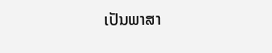ເປັນພາສາ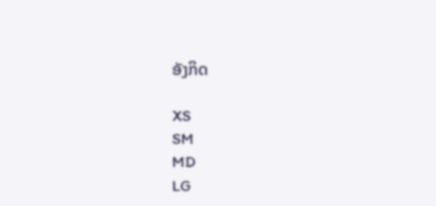ອັງກິດ

XS
SM
MD
LG